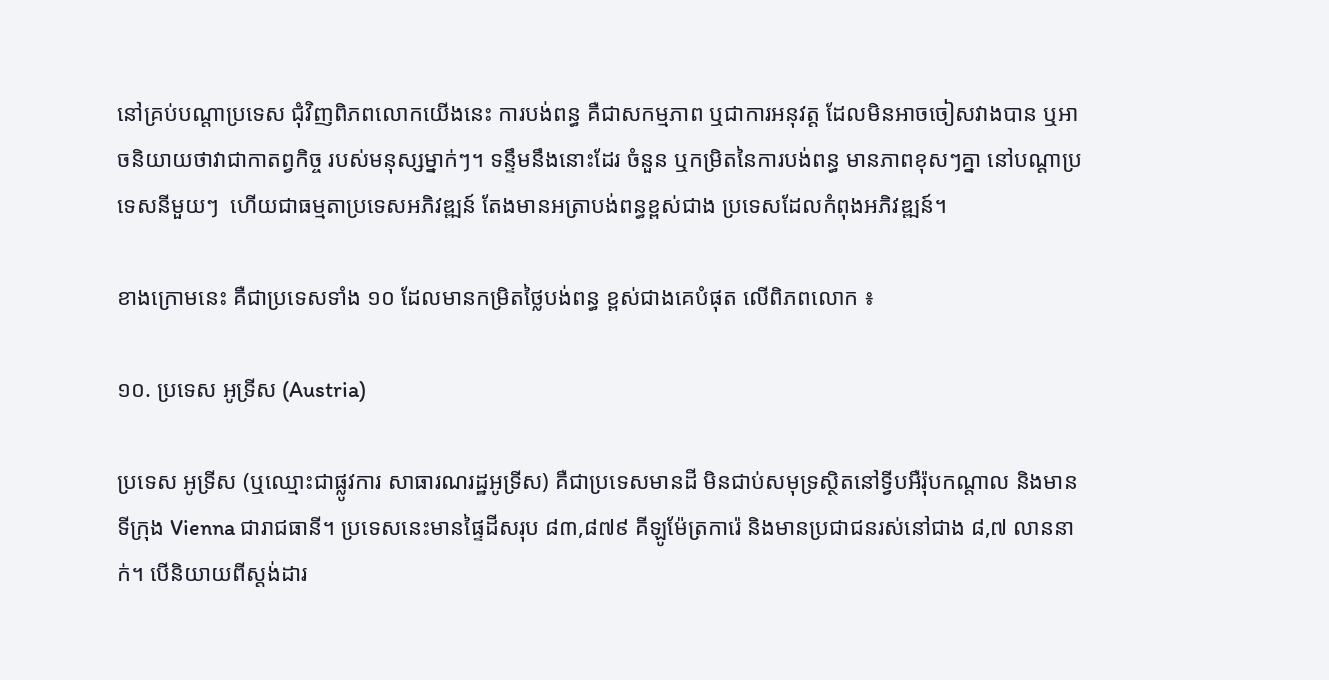នៅគ្រប់បណ្តាប្រទេស ជុំវិញពិភពលោកយើងនេះ ការបង់ពន្ធ គឺជាសកម្មភាព ឬជាការអនុវត្ត ដែលមិនអាចចៀសវាងបាន ឬអាចនិយាយថាវាជាកាតព្វកិច្ច របស់មនុស្សម្នាក់ៗ។ ទន្ទឹមនឹងនោះដែរ ចំនួន ឬកម្រិតនៃការបង់ពន្ធ មានភាពខុសៗគ្នា នៅបណ្តាប្រទេសនីមួយៗ  ហើយជាធម្មតាប្រទេសអភិវឌ្ឍន៍ តែងមានអត្រាបង់ពន្ធខ្ពស់ជាង ប្រទេសដែលកំពុងអភិវឌ្ឍន៍។

ខាងក្រោមនេះ គឺជាប្រទេសទាំង ១០ ដែលមានកម្រិតថ្លៃបង់ពន្ធ ខ្ពស់ជាងគេបំផុត លើពិភពលោក ៖

១០. ប្រទេស អូទ្រីស (Austria)

ប្រទេស អូទ្រីស (ឬឈ្មោះជាផ្លូវការ សាធារណរដ្ឋអូទ្រីស) គឺជាប្រទេសមានដី មិនជាប់សមុទ្រស្ថិតនៅទ្វីបអឺរ៉ុបកណ្តាល និងមានទីក្រុង Vienna ជារាជធានី។ ប្រទេសនេះមានផ្ទៃដីសរុប ៨៣,៨៧៩ គីឡូម៉ែត្រការ៉េ និងមានប្រជាជនរស់នៅជាង ៨,៧ លាននាក់។ បើនិយាយពីស្តង់ដារ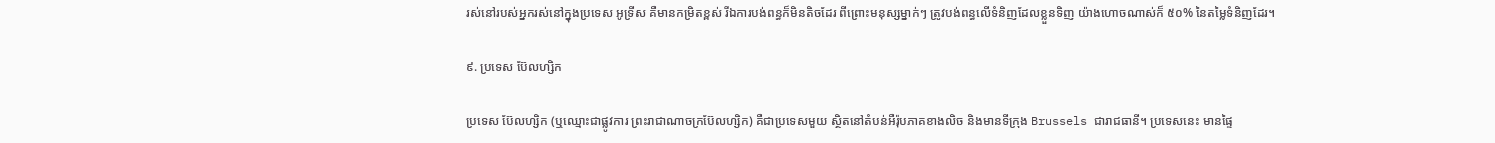រស់នៅរបស់អ្នករស់នៅក្នុងប្រទេស អូទ្រីស គឺមានកម្រិតខ្ពស់ រីឯការបង់ពន្ធក៏មិនតិចដែរ ពីព្រោះមនុស្សម្នាក់ៗ ត្រូវបង់ពន្ធលើទំនិញដែលខ្លួនទិញ យ៉ាងហោចណាស់ក៏ ៥០% នៃតម្លៃទំនិញដែរ។

៩. ប្រទេស ប៊ែលហ្សិក

ប្រទេស ប៊ែលហ្សិក (ឬឈ្មោះជាផ្លូវការ ព្រះរាជាណាចក្រប៊ែលហ្សិក) គឺជាប្រទេសមួយ ស្ថិតនៅតំបន់អឺរ៉ុបភាគខាងលិច និងមានទីក្រុង Brussels ជារាជធានី។ ប្រទេសនេះ មានផ្ទៃ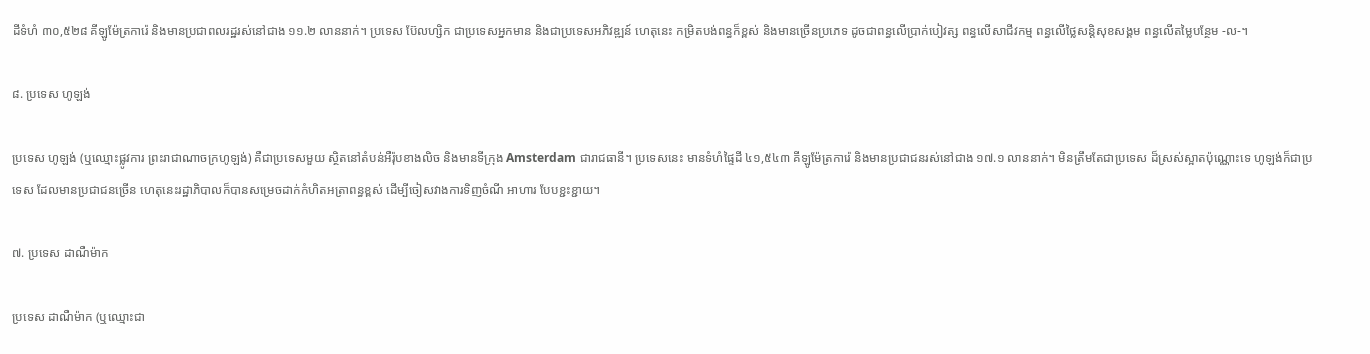ដីទំហំ ៣០,៥២៨ គីឡូម៉ែត្រការ៉េ និងមានប្រជាពលរដ្ឋរស់នៅជាង ១១.២ លាននាក់។ ប្រទេស ប៊ែលហ្សិក ជាប្រទេសអ្នកមាន និងជាប្រទេសអភិវឌ្ឍន៍ ហេតុនេះ កម្រិតបង់ពន្ធក៏ខ្ពស់ និងមានច្រើនប្រភេទ ដូចជាពន្ធលើប្រាក់បៀវត្ស ពន្ធលើសាជីវកម្ម ពន្ធលើថ្លៃសន្តិសុខសង្គម ពន្ធលើតម្លៃបន្ថែម -ល-។

៨. ប្រទេស ហូឡង់

ប្រទេស ហូឡង់ (ឬឈ្មោះផ្លូវការ ព្រះរាជាណាចក្រហូឡង់) គឺជាប្រទេសមួយ ស្ថិតនៅតំបន់អឺរ៉ុបខាងលិច និងមានទីក្រុង Amsterdam ជារាជធានី។ ប្រទេសនេះ មានទំហំផ្ទៃដី ៤១,៥៤៣ គីឡូម៉ែត្រការ៉េ និងមានប្រជាជនរស់នៅជាង ១៧.១ លាននាក់។ មិនត្រឹមតែជាប្រទេស ដ៏ស្រស់ស្អាតប៉ុណ្ណោះទេ ហូឡង់ក៏ជាប្រទេស ដែលមានប្រជាជនច្រើន ហេតុនេះរដ្ឋាភិបាលក៏បានសម្រេចដាក់កំហិតអត្រាពន្ធខ្ពស់ ដើម្បីចៀសវាងការទិញចំណី អាហារ បែបខ្ជះខ្ជាយ។

៧. ប្រទេស ដាណឺម៉ាក

ប្រទេស ដាណឺម៉ាក (ឬឈ្មោះជា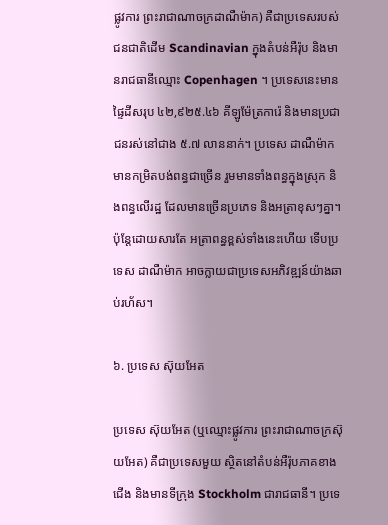ផ្លូវការ ព្រះរាជាណាចក្រដាណឺម៉ាក) គឺជាប្រទេសរបស់ជនជាតិដើម Scandinavian ក្នុងតំបន់អឺរ៉ុប និងមានរាជធានីឈ្មោះ Copenhagen ។ ប្រទេសនេះមានផ្ទៃដីសរុប ៤២,៩២៥.៤៦ គីឡូម៉ែត្រការ៉េ និងមានប្រជាជនរស់នៅជាង ៥.៧ លាននាក់។ ប្រទេស ដាណឺម៉ាក មានកម្រិតបង់ពន្ធជាច្រើន រួមមានទាំងពន្ធក្នុងស្រុក និងពន្ធលើរដ្ឋ ដែលមានច្រើនប្រភេទ និងអត្រាខុសៗគ្នា។ ប៉ុន្តែដោយសារតែ អត្រាពន្ធខ្ពស់ទាំងនេះហើយ ទើបប្រទេស ដាណឺម៉ាក អាចក្លាយជាប្រទេសអភិវឌ្ឍន៍យ៉ាងឆាប់រហ័ស។

៦. ប្រទេស ស៊ុយអែត

ប្រទេស ស៊ុយអែត (ឬឈ្មោះផ្លូវការ ព្រះរាជាណាចក្រស៊ុយអែត) គឺជាប្រទេសមួយ ស្ថិតនៅតំបន់អឺរ៉ុបភាគខាងជើង និងមានទីក្រុង Stockholm ជារាជធានី។ ប្រទេ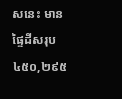សនេះ មានផ្ទៃដីសរុប ៤៥០,២៩៥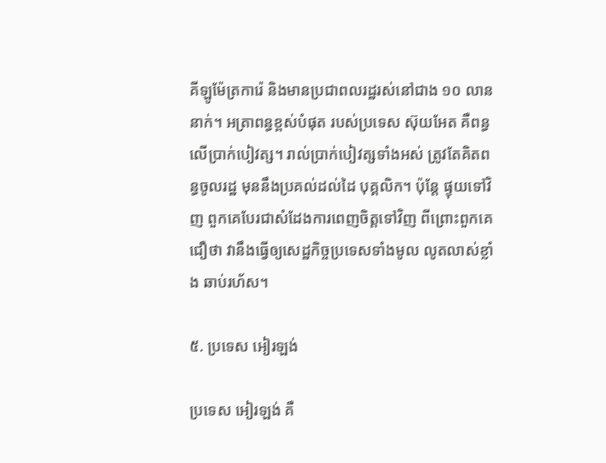គីឡូម៉ែត្រការ៉េ និងមានប្រជាពលរដ្ឋរស់នៅជាង ១០ លាននាក់។ អត្រាពន្ធខ្ពស់បំផុត របស់ប្រទេស ស៊ុយអែត គឺពន្ធលើប្រាក់បៀវត្ស។ រាល់ប្រាក់បៀវត្សទាំងអស់ ត្រូវតែគិតពន្ធចូលរដ្ឋ មុននឹងប្រគល់ដល់ដៃ បុគ្គលិក។ ប៉ុន្តែ ផ្ទុយទៅវិញ ពួកគេបែរជាសំដែងការពេញចិត្តទៅវិញ ពីព្រោះពួកគេជឿថា វានឹងធ្វើឲ្យសេដ្ឋកិច្ចប្រទេសទាំងមូល លូតលាស់ខ្លាំង ឆាប់រហ័ស។

៥. ប្រទេស អៀរឡង់

ប្រទេស អៀរឡង់ គឺ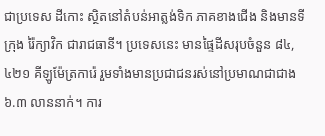ជាប្រទេស ដីកោះ ស្ថិតនៅតំបន់អាត្លង់ទិក ភាគខាងជើង និងមានទីក្រុង រ៉ៃក្យាវិក ជារាជធានី។ ប្រទេសនេះ មានផ្ទៃដីសរុបចំនួន ៨៤,៤២១ គីឡូម៉ែត្រការ៉េ រួមទាំងមានប្រជាជនរស់នៅប្រមាណជាជាង ៦.៣ លាននាក់។ ការ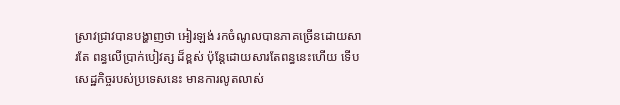ស្រាវជ្រាវបានបង្ហាញថា អៀរឡង់ រកចំណូលបានភាគច្រើនដោយសារតែ ពន្ធលើប្រាក់បៀវត្ស ដ៏ខ្ពស់ ប៉ុន្តែដោយសារតែពន្ធនេះហើយ ទើបសេដ្ឋកិច្ចរបស់ប្រទេសនេះ មានការលូតលាស់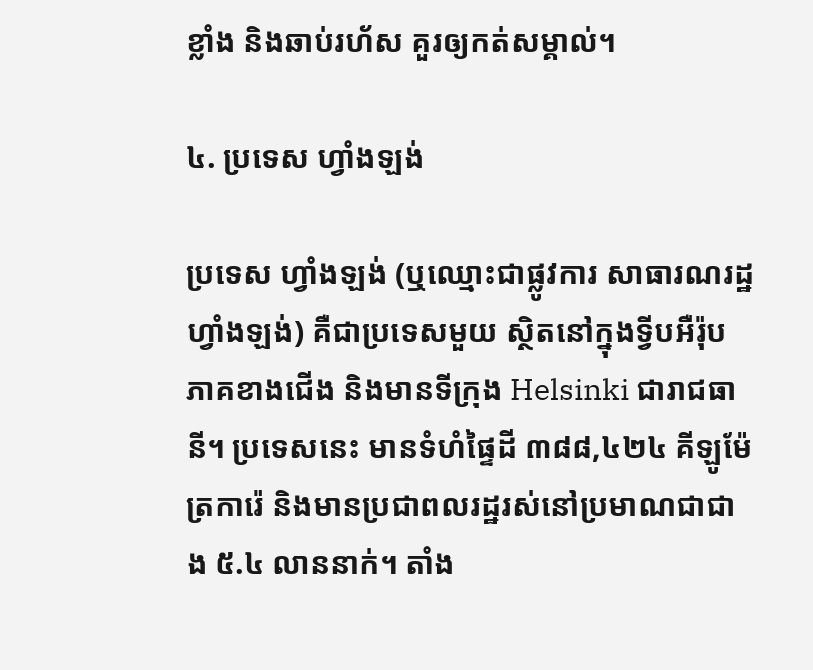ខ្លាំង និងឆាប់រហ័ស គួរឲ្យកត់សម្គាល់។

៤. ប្រទេស ហ្វាំងឡង់

ប្រទេស ហ្វាំងឡង់ (ឬឈ្មោះជាផ្លូវការ សាធារណរដ្ឋហ្វាំងឡង់) គឺជាប្រទេសមួយ ស្ថិតនៅក្នុងទ្វីបអឺរ៉ុប ភាគខាងជើង និងមានទីក្រុង Helsinki ជារាជធានី។ ប្រទេសនេះ មានទំហំផ្ទៃដី ៣៨៨,៤២៤ គីឡូម៉ែត្រការ៉េ និងមានប្រជាពលរដ្ឋរស់នៅប្រមាណជាជាង ៥.៤ លាននាក់។ តាំង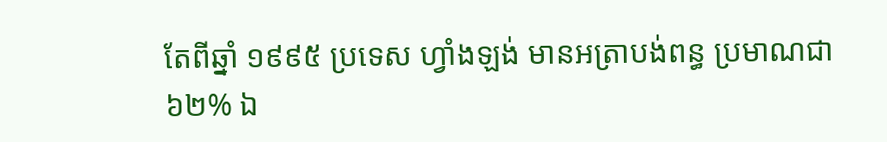តែពីឆ្នាំ ១៩៩៥ ប្រទេស ហ្វាំងឡង់ មានអត្រាបង់ពន្ធ ប្រមាណជា ៦២% ឯ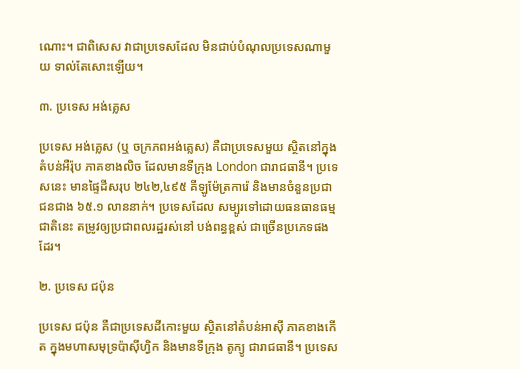ណោះ។ ជាពិសេស វាជាប្រទេសដែល មិនជាប់បំណុលប្រទេសណាមួយ ទាល់តែសោះឡើយ។

៣. ប្រទេស អង់គ្លេស

ប្រទេស អង់គ្លេស (ឬ ចក្រភពអង់គ្លេស) គឺជាប្រទេសមួយ ស្ថិតនៅក្នុងតំបន់អឺរ៉ុប ភាគខាងលិច ដែលមានទីក្រុង London ជារាជធានី។ ប្រទេសនេះ មានផ្ទៃដីសរុប ២៤២,៤៩៥ គីឡូម៉ែត្រការ៉េ និងមានចំនួនប្រជាជនជាង ៦៥.១ លាននាក់។ ប្រទេសដែល សម្បូរទៅដោយធនធានធម្មជាតិនេះ តម្រូវឲ្យប្រជាពលរដ្ឋរស់នៅ បង់ពន្ធខ្ពស់ ជាច្រើនប្រភេទផងដែរ។

២. ប្រទេស ជប៉ុន

ប្រទេស ជប៉ុន គឺជាប្រទេសដីកោះមួយ ស្ថិតនៅតំបន់អាស៊ី ភាគខាងកើត ក្នុងមហាសមុទ្រប៉ាស៊ីហ្វិក និងមានទីក្រុង តូក្យូ ជារាជធានី។ ប្រទេស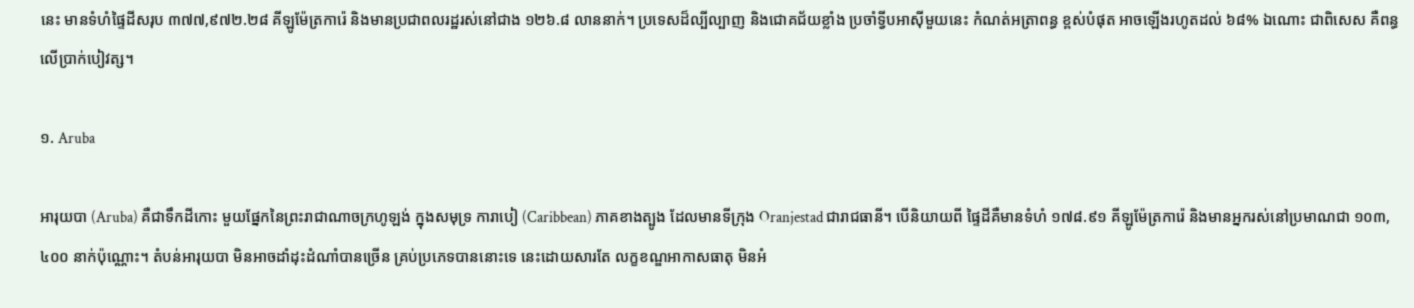នេះ មានទំហំផ្ទៃដីសរុប ៣៧៧,៩៧២.២៨ គីឡូម៉ែត្រការ៉េ និងមានប្រជាពលរដ្ឋរស់នៅជាង ១២៦.៨ លាននាក់។ ប្រទេសដ៏ល្បីល្បាញ និងជោគជ័យខ្លាំង ប្រចាំទ្វីបអាស៊ីមួយនេះ កំណត់អត្រាពន្ធ ខ្ពស់បំផុត អាចឡើងរហូតដល់ ៦៨% ឯណោះ ជាពិសេស គឺពន្ធលើប្រាក់បៀវត្ស។

១. Aruba

អារុយបា (Aruba) គឺជាទឹកដីកោះ មួយផ្នែកនៃព្រះរាជាណាចក្រហូឡង់ ក្នុងសមុទ្រ ការាបៀ (Caribbean) ភាគខាងត្បូង ដែលមានទីក្រុង Oranjestad ជារាជធានី។ បើនិយាយពី ផ្ទៃដីគឺមានទំហំ ១៧៨.៩១ គីឡូម៉ែត្រការ៉េ និងមានអ្នករស់នៅប្រមាណជា ១០៣,៤០០ នាក់ប៉ុណ្ណោះ។ តំបន់អារុយបា មិនអាចដាំដុះដំណាំបានច្រើន គ្រប់ប្រភេទបាននោះទេ នេះដោយសារតែ លក្ខខណ្ឌអាកាសធាតុ មិនអំ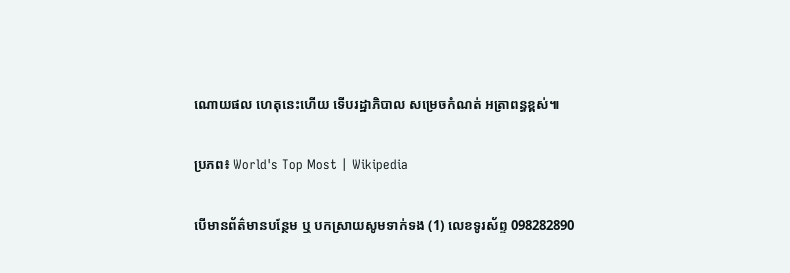ណោយផល ហេតុនេះហើយ ទើបរដ្ឋាភិបាល សម្រេចកំណត់ អត្រាពន្ធខ្ពស់៕

ប្រភព៖ World's Top Most | Wikipedia

បើមានព័ត៌មានបន្ថែម ឬ បកស្រាយសូមទាក់ទង (1) លេខទូរស័ព្ទ 098282890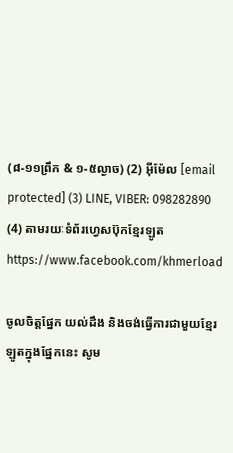(៨-១១ព្រឹក & ១-៥ល្ងាច) (2) អ៊ីម៉ែល [email protected] (3) LINE, VIBER: 098282890 (4) តាមរយៈទំព័រហ្វេសប៊ុកខ្មែរឡូត https://www.facebook.com/khmerload

ចូលចិត្តផ្នែក យល់ដឹង និងចង់ធ្វើការជាមួយខ្មែរឡូតក្នុងផ្នែកនេះ សូម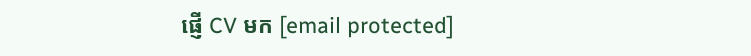ផ្ញើ CV មក [email protected]